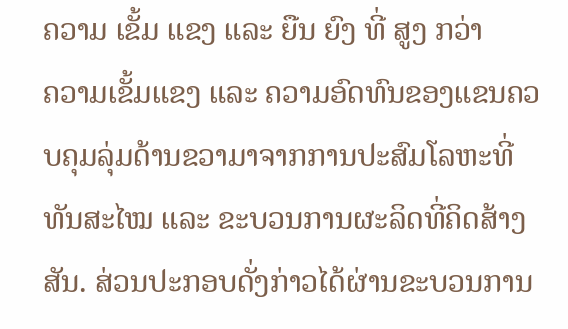ຄວາມ ເຂັ້ມ ແຂງ ແລະ ຍືນ ຍົງ ທີ່ ສູງ ກວ່າ
ຄວາມເຂັ້ມແຂງ ແລະ ຄວາມອົດທົນຂອງແຂນຄວບຄຸມລຸ່ມດ້ານຂວາມາຈາກການປະສົມໂລຫະທີ່ທັນສະໄໝ ແລະ ຂະບວນການຜະລິດທີ່ຄິດສ້າງສັນ. ສ່ວນປະກອບດັ່ງກ່າວໄດ້ຜ່ານຂະບວນການ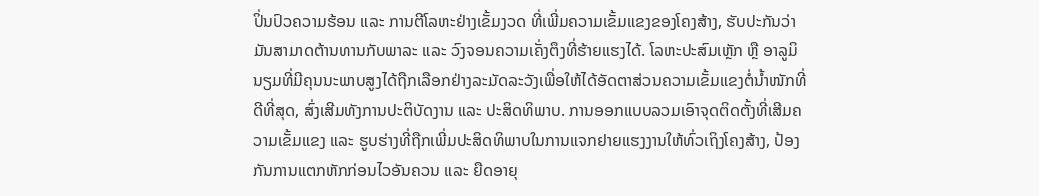ປິ່ນປົວຄວາມຮ້ອນ ແລະ ການຕີໂລຫະຢ່າງເຂັ້ມງວດ ທີ່ເພີ່ມຄວາມເຂັ້ມແຂງຂອງໂຄງສ້າງ, ຮັບປະກັນວ່າມັນສາມາດຕ້ານທານກັບພາລະ ແລະ ວົງຈອນຄວາມເຄັ່ງຕຶງທີ່ຮ້າຍແຮງໄດ້. ໂລຫະປະສົມເຫຼັກ ຫຼື ອາລູມິນຽມທີ່ມີຄຸນນະພາບສູງໄດ້ຖືກເລືອກຢ່າງລະມັດລະວັງເພື່ອໃຫ້ໄດ້ອັດຕາສ່ວນຄວາມເຂັ້ມແຂງຕໍ່ນ້ຳໜັກທີ່ດີທີ່ສຸດ, ສົ່ງເສີມທັງການປະຕິບັດງານ ແລະ ປະສິດທິພາບ. ການອອກແບບລວມເອົາຈຸດຕິດຕັ້ງທີ່ເສີມຄວາມເຂັ້ມແຂງ ແລະ ຮູບຮ່າງທີ່ຖືກເພີ່ມປະສິດທິພາບໃນການແຈກຢາຍແຮງງານໃຫ້ທົ່ວເຖິງໂຄງສ້າງ, ປ້ອງກັນການແຕກຫັກກ່ອນໄວອັນຄວນ ແລະ ຍືດອາຍຸ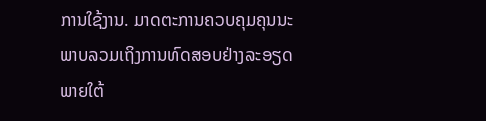ການໃຊ້ງານ. ມາດຕະການຄວບຄຸມຄຸນນະພາບລວມເຖິງການທົດສອບຢ່າງລະອຽດພາຍໃຕ້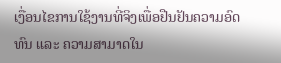ເງື່ອນໄຂການໃຊ້ງານທີ່ຈິງເພື່ອຢືນຢັນຄວາມອົດທົນ ແລະ ຄວາມສາມາດໃນ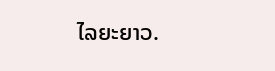ໄລຍະຍາວ.